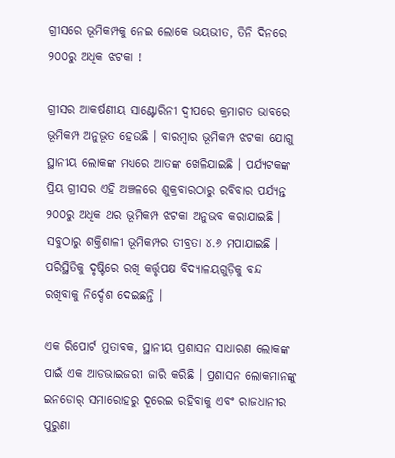ଗ୍ରୀସରେ ଭୂମିକମ୍ପକୁ ନେଇ ଲୋକେ ଭୟଭୀତ, ତିନି ଦିନରେ ୨୦୦ରୁ ଅଧିକ ଝଟକା !

ଗ୍ରୀସର ଆକର୍ଷଣୀୟ ସାଣ୍ଟୋରିନୀ ଦ୍ୱୀପରେ କ୍ରମାଗତ ଭାବରେ ଭୂମିକମ୍ପ ଅନୁଭୂତ ହେଉଛି । ବାରମ୍ବାର ଭୂମିକମ୍ପ ଝଟକା ଯୋଗୁ ସ୍ଥାନୀୟ ଲୋକଙ୍କ ମଧ୍ୟରେ ଆତଙ୍କ ଖେଳିଯାଇଛି । ପର୍ଯ୍ୟଟକଙ୍କ ପ୍ରିୟ ଗ୍ରୀସର ଏହି ଅଞ୍ଚଳରେ ଶୁକ୍ରବାରଠାରୁ ରବିବାର ପର୍ଯ୍ୟନ୍ତ ୨୦୦ରୁ ଅଧିକ ଥର ଭୂମିକମ୍ପ ଝଟକା ଅନୁଭବ କରାଯାଇଛି । ସବୁଠାରୁ ଶକ୍ତିଶାଳୀ ଭୂମିକମ୍ପର ତୀବ୍ରତା ୪.୬ ମପାଯାଇଛି । ପରିସ୍ଥିତିକୁ ଦୃଷ୍ଟିରେ ରଖି କର୍ତ୍ତୃପକ୍ଷ ବିଦ୍ୟାଳୟଗୁଡ଼ିକୁ ବନ୍ଦ ରଖିବାକୁ ନିର୍ଦ୍ଦେଶ ଦେଇଛନ୍ତି ।

ଏକ ରିପୋର୍ଟ ମୁତାବକ, ସ୍ଥାନୀୟ ପ୍ରଶାସନ ସାଧାରଣ ଲୋକଙ୍କ ପାଇଁ ଏକ ଆଡଭାଇଜରୀ ଜାରି କରିଛି । ପ୍ରଶାସନ ଲୋକମାନଙ୍କୁ ଇନଡୋର୍ ସମାରୋହରୁ ଦୂରେଇ ରହିବାକୁ ଏବଂ ରାଜଧାନୀର ପୁରୁଣା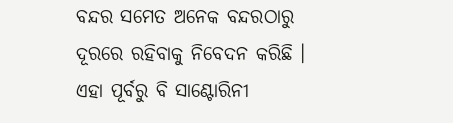ବନ୍ଦର ସମେତ ଅନେକ ବନ୍ଦରଠାରୁ ଦୂରରେ ରହିବାକୁ ନିବେଦନ କରିଛି । ଏହା ପୂର୍ବରୁ ବି ସାଣ୍ଟୋରିନୀ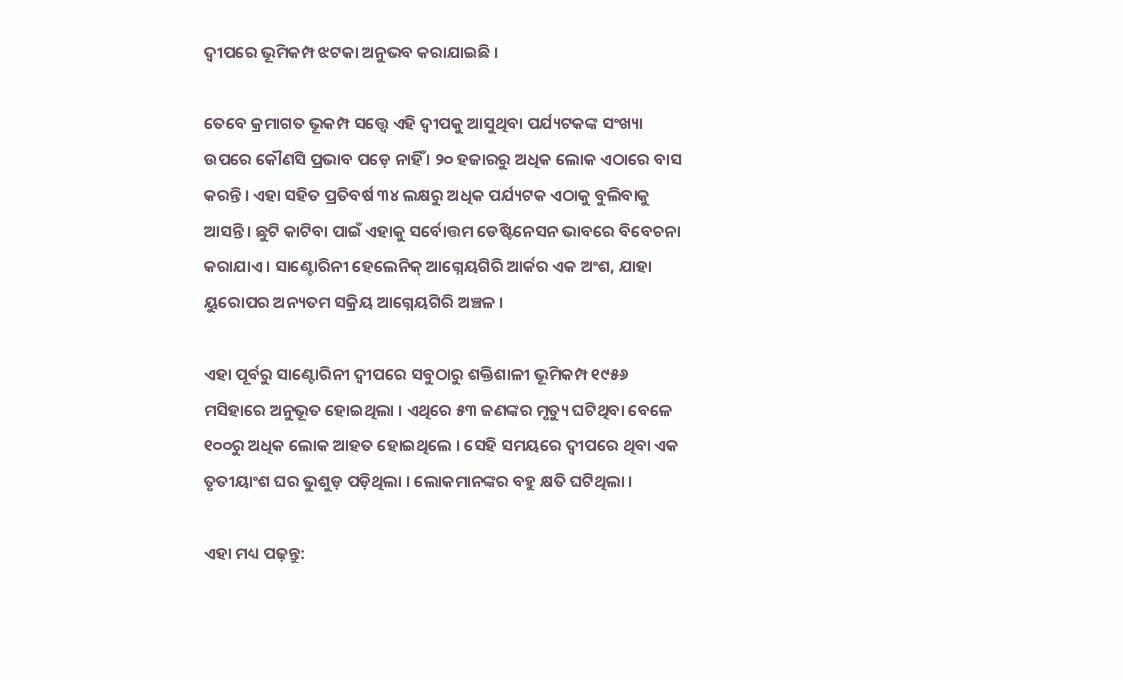ଦ୍ୱୀପରେ ଭୂମିକମ୍ପ ଝଟକା ଅନୁଭବ କରାଯାଇଛି ।

ତେବେ କ୍ରମାଗତ ଭୂକମ୍ପ ସତ୍ତ୍ୱେ ଏହି ଦ୍ୱୀପକୁ ଆସୁଥିବା ପର୍ଯ୍ୟଟକଙ୍କ ସଂଖ୍ୟା ଉପରେ କୌଣସି ପ୍ରଭାବ ପଡ଼େ ନାହିଁ । ୨୦ ହଜାରରୁ ଅଧିକ ଲୋକ ଏଠାରେ ବାସ କରନ୍ତି । ଏହା ସହିତ ପ୍ରତିବର୍ଷ ୩୪ ଲକ୍ଷରୁ ଅଧିକ ପର୍ଯ୍ୟଟକ ଏଠାକୁ ବୁଲିବାକୁ ଆସନ୍ତି । ଛୁଟି କାଟିବା ପାଇଁ ଏହାକୁ ସର୍ବୋତ୍ତମ ଡେଷ୍ଟିନେସନ ଭାବରେ ବିବେଚନା କରାଯାଏ । ସାଣ୍ଟୋରିନୀ ହେଲେନିକ୍ ଆଗ୍ନେୟଗିରି ଆର୍କର ଏକ ଅଂଶ, ଯାହା ୟୁରୋପର ଅନ୍ୟତମ ସକ୍ରିୟ ଆଗ୍ନେୟଗିରି ଅଞ୍ଚଳ ।

ଏହା ପୂର୍ବରୁ ସାଣ୍ଟୋରିନୀ ଦ୍ୱୀପରେ ସବୁଠାରୁ ଶକ୍ତିଶାଳୀ ଭୂମିକମ୍ପ ୧୯୫୬ ମସିହାରେ ଅନୁଭୂତ ହୋଇଥିଲା । ଏଥିରେ ୫୩ ଜଣଙ୍କର ମୃତ୍ୟୁ ଘଟିଥିବା ବେଳେ ୧୦୦ରୁ ଅଧିକ ଲୋକ ଆହତ ହୋଇଥିଲେ । ସେହି ସମୟରେ ଦ୍ୱୀପରେ ଥିବା ଏକ ତୃତୀୟାଂଶ ଘର ଭୁଶୁଡ଼ ପଡ଼ିଥିଲା । ଲୋକମାନଙ୍କର ବହୁ କ୍ଷତି ଘଟିଥିଲା ।

ଏହା ମଧ୍ୟ ପଢ଼ନ୍ତୁ: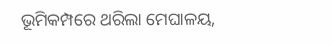ଭୂମିକମ୍ପରେ ଥରିଲା ମେଘାଳୟ,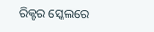ରିକ୍ଟର ସ୍କେଲରେ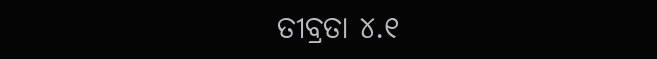ତୀବ୍ରତା ୪.୧